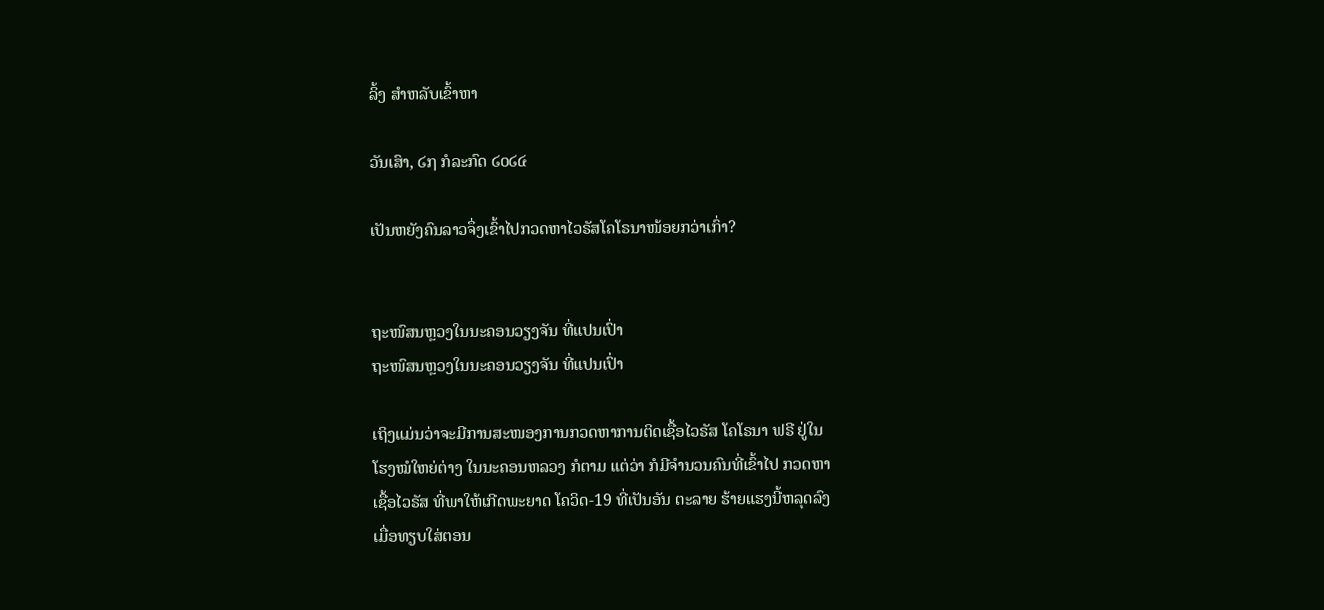ລິ້ງ ສຳຫລັບເຂົ້າຫາ

ວັນເສົາ, ໒໗ ກໍລະກົດ ໒໐໒໔

ເປັນຫຍັງຄົນລາວຈຶ່ງເຂົ້າໄປກວດຫາໄວຣັສໂຄໂຣນາໜ້ອຍກວ່າເກົ່າ?


ຖະໜົສນຫຼວງໃນນະຄອນວຽງຈັນ ທີ່ແປນເປົ່າ
ຖະໜົສນຫຼວງໃນນະຄອນວຽງຈັນ ທີ່ແປນເປົ່າ

ເຖິງແມ່ນວ່າຈະມີການສະໜອງການກວດຫາການຕິດເຊື້ອໄວຣັສ ໂຄໂຣນາ ຟຣີ ຢູ່ໃນ
ໂຮງໝໍໃຫຍ່ຕ່າງ ໃນນະຄອນຫລວງ ກໍຕາມ ແຕ່ວ່າ ກໍມີຈໍານວນຄົນທີ່ເຂົ້າໄປ ກວດຫາ
ເຊື້ອໄວຣັສ ທີ່ພາໃຫ້ເກີດພະຍາດ ໂຄວິດ-19 ທີ່ເປັນອັນ ຕະລາຍ ຮ້າຍແຮງນີ້ຫລຸດລົງ
ເມື່ອທຽບໃສ່ຕອນ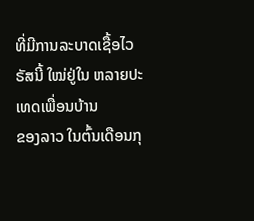ທີ່ມີການລະບາດເຊື້ອໄວຣັສນີ້ ໃໝ່ຢູ່ໃນ ຫລາຍປະເທດເພື່ອນບ້ານ
ຂອງລາວ ໃນຕົ້ນເດືອນກຸ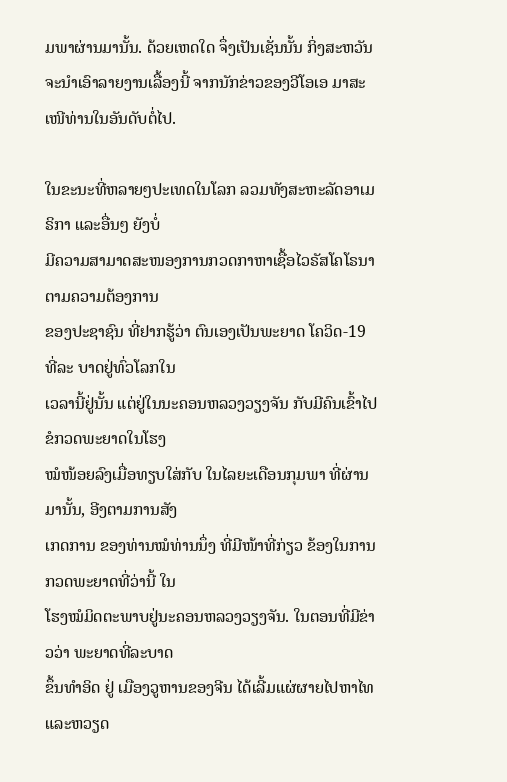ມພາຜ່ານມານັ້ນ. ດ້ວຍເຫດໃດ ຈຶ່ງເປັນເຊັ່ນນັ້ນ ກິ່ງສະຫວັນ
ຈະນຳເອົາລາຍງານເລື້ອງນີ້ ຈາກນັກຂ່າວຂອງວີໂອເອ ມາສະເໜີທ່ານໃນອັນດັບຕໍ່ໄປ.

ໃນຂະນະທີ່ຫລາຍໆປະເທດໃນໂລກ ລວມທັງສະຫະລັດອາເມຣິກາ ແລະອື່ນໆ ຍັງບໍ່
ມີຄວາມສາມາດສະໜອງການກວດກາຫາເຊື້ອໄວຣັສໂຄໂຣນາຕາມຄວາມຕ້ອງການ
ຂອງປະຊາຊົນ ທີ່ຢາກຮູ້ວ່າ ຕົນເອງເປັນພະຍາດ ໂຄວິດ-19 ທີ່ລະ ບາດຢູ່ທົ່ວໂລກໃນ
ເວລານີ້ຢູ່ນັ້ນ ແຕ່ຢູ່ໃນນະຄອນຫລວງວຽງຈັນ ກັບມີຄົນເຂົ້າໄປຂໍກວດພະຍາດໃນໂຮງ
ໝໍໜ້ອຍລົງເມື່ອທຽບໃສ່ກັບ ໃນໄລຍະເດືອນກຸມພາ ທີ່ຜ່ານມານັ້ນ, ອີງຕາມການສັງ
ເກດການ ຂອງທ່ານໝໍທ່ານນຶ່ງ ທີ່ມີໜ້າທີ່ກ່ຽວ ຂ້ອງໃນການກວດພະຍາດທີ່ວ່ານີ້ ໃນ
ໂຮງໝໍມິດຕະພາບຢູ່ນະຄອນຫລວງວຽງຈັນ. ໃນຕອນທີ່ມີຂ່າວວ່າ ພະຍາດທີ່ລະບາດ
ຂຶ້ນທໍາອິດ ຢູ່ ເມືອງວູຫານຂອງຈີນ ໄດ້ເລີ້ມແຜ່ຜາຍໄປຫາໄທ ແລະຫວຽດ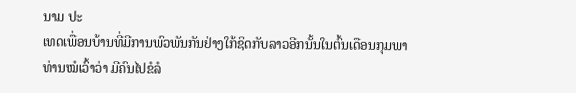ນາມ ປະ
ເທດເພື່ອນບ້ານທີ່ມີການພົວພັນກັນຢ່າງໃກ້ຊິດກັບລາວອີກນັ້ນໃນຕົ້ນເດືອນກຸມພາ
ທ່ານໝໍເວົ້າວ່າ ມີຄົນໄປຂໍລໍ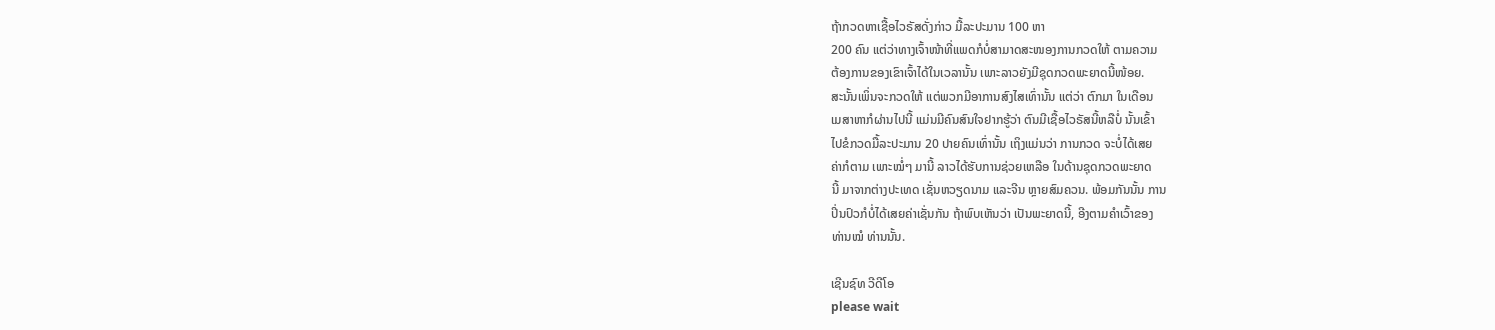ຖ້າກວດຫາເຊື້ອໄວຣັສດັ່ງກ່າວ ມື້ລະປະມານ 100 ຫາ
200 ຄົນ ແຕ່ວ່າທາງເຈົ້າໜ້າທີ່ແພດກໍບໍ່ສາມາດສະໜອງການກວດໃຫ້ ຕາມຄວາມ
ຕ້ອງການຂອງເຂົາເຈົ້າໄດ້ໃນເວລານັ້ນ ເພາະລາວຍັງມີຊຸດກວດພະຍາດນີ້ໜ້ອຍ.
ສະນັ້ນເພິ່ນຈະກວດໃຫ້ ແຕ່ພວກມີອາການສົງໄສເທົ່ານັ້ນ ແຕ່ວ່າ ຕົກມາ ໃນເດືອນ
ເມສາຫາກໍຜ່ານໄປນີ້ ແມ່ນມີຄົນສົນໃຈຢາກຮູ້ວ່າ ຕົນມີເຊື້ອໄວຣັສນີ້ຫລືບໍ່ ນັ້ນເຂົ້າ
ໄປຂໍກວດມື້ລະປະມານ 20 ປາຍຄົນເທົ່ານັ້ນ ເຖິງແມ່ນວ່າ ການກວດ ຈະບໍ່ໄດ້ເສຍ
ຄ່າກໍຕາມ ເພາະໝໍ່ໆ ມານີ້ ລາວໄດ້ຮັບການຊ່ວຍເຫລືອ ໃນດ້ານຊຸດກວດພະຍາດ
ນີ້ ມາຈາກຕ່າງປະເທດ ເຊັ່ນຫວຽດນາມ ແລະຈີນ ຫຼາຍສົມຄວນ. ພ້ອມກັນນັ້ນ ການ
ປິ່ນປົວກໍບໍ່ໄດ້ເສຍຄ່າເຊັ່ນກັນ ຖ້າພົບເຫັນວ່າ ເປັນພະຍາດນີ້, ອີງຕາມຄໍາເວົ້າຂອງ
ທ່ານໝໍ ທ່ານນັ້ນ.

ເຊີນຊົທ ວີດີໂອ
please wait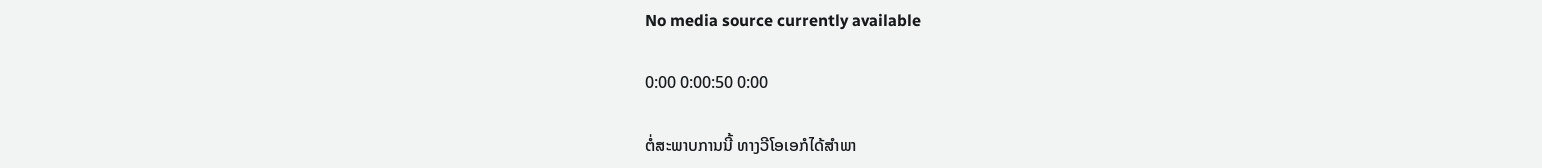No media source currently available

0:00 0:00:50 0:00

ຕໍ່ສະພາບການນີ້ ທາງວີໂອເອກໍໄດ້ສໍາພາ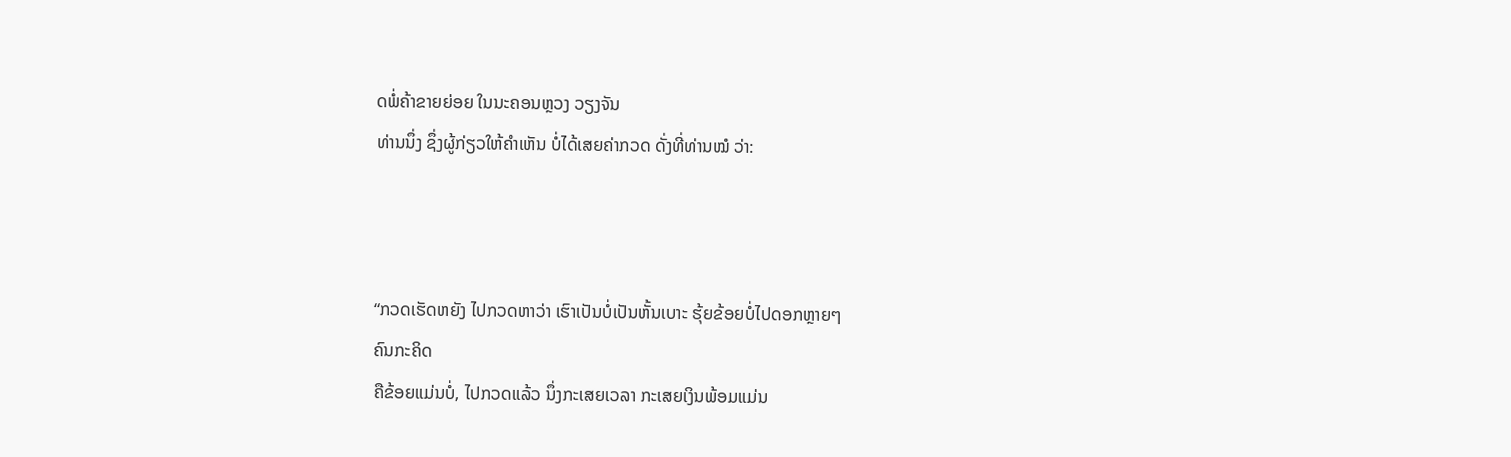ດພໍ່ຄ້າຂາຍຍ່ອຍ ໃນນະຄອນຫຼວງ ວຽງຈັນ
ທ່ານນຶ່ງ ຊຶ່ງຜູ້ກ່ຽວໃຫ້ຄໍາເຫັນ ບໍ່ໄດ້ເສຍຄ່າກວດ ດັ່ງທີ່ທ່ານໝໍ ວ່າ:



“ກວດເຮັດຫຍັງ ໄປກວດຫາວ່າ ເຮົາເປັນບໍ່ເປັນຫັ້ນເບາະ ຮຸ້ຍຂ້ອຍບໍ່ໄປດອກຫຼາຍໆ
ຄົນກະຄິດ
ຄືຂ້ອຍແມ່ນບໍ່, ໄປກວດແລ້ວ ນຶ່ງກະເສຍເວລາ ກະເສຍເງິນພ້ອມແມ່ນ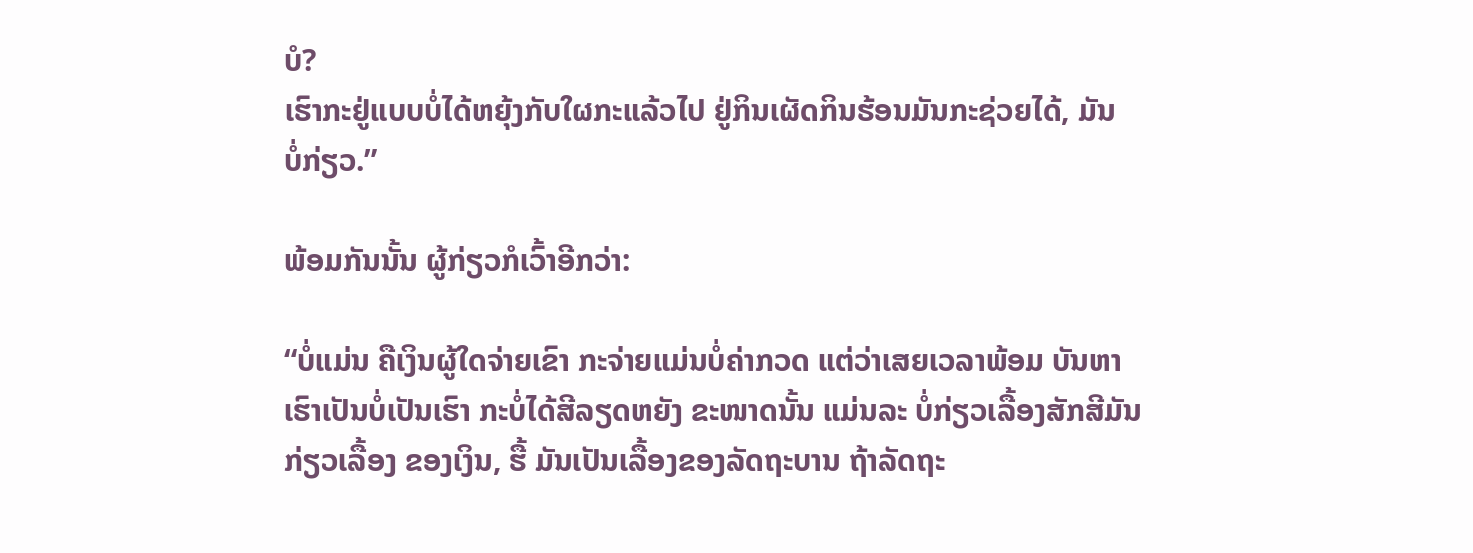ບໍ?
ເຮົາກະຢູ່ແບບບໍ່ໄດ້ຫຍຸ້ງກັບໃຜກະແລ້ວໄປ ຢູ່ກິນເຜັດກິນຮ້ອນມັນກະຊ່ວຍໄດ້, ມັນ
ບໍ່ກ່ຽວ.”

ພ້ອມກັນນັ້ນ ຜູ້ກ່ຽວກໍເວົ້າອີກວ່າ:

“ບໍ່ແມ່ນ ຄືເງິນຜູ້ໃດຈ່າຍເຂົາ ກະຈ່າຍແມ່ນບໍ່ຄ່າກວດ ແຕ່ວ່າເສຍເວລາພ້ອມ ບັນຫາ
ເຮົາເປັນບໍ່ເປັນເຮົາ ກະບໍ່ໄດ້ສີລຽດຫຍັງ ຂະໜາດນັ້ນ ແມ່ນລະ ບໍ່ກ່ຽວເລື້ອງສັກສີມັນ
ກ່ຽວເລື້ອງ ຂອງເງິນ, ຮື້ ມັນເປັນເລື້ອງຂອງລັດຖະບານ ຖ້າລັດຖະ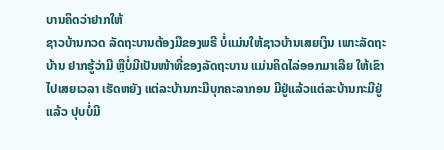ບານຄິດວ່າຢາກໃຫ້
ຊາວບ້ານກວດ ລັດຖະບານຕ້ອງມີຂອງພຣີ ບໍ່ແມ່ນໃຫ້ຊາວບ້ານເສຍເງິນ ເພາະລັດຖະ
ບ້ານ ຢາກຮູ້ວ່າມີ ຫຼືບໍ່ມີເປັນໜ້າທີ່ຂອງລັດຖະບານ ແມ່ນຄິດໄລ່ອອກມາເລີຍ ໃຫ້ເຂົາ
ໄປເສຍເວລາ ເຮັດຫຍັງ ແຕ່ລະບ້ານກະມີບຸກຄະລາກອນ ມີຢູ່ແລ້ວແຕ່ລະບ້ານກະມີຢູ່
ແລ້ວ ປຸບບໍ່ມີ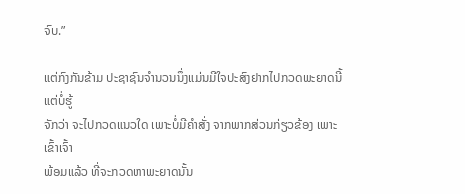ຈົບ.”

ແຕ່ກົງກັນຂ້າມ ປະຊາຊົນຈໍານວນນຶ່ງແມ່ນມີໃຈປະສົງຢາກໄປກວດພະຍາດນີ້ ແຕ່ບໍ່ຮູ້
ຈັກວ່າ ຈະໄປກວດແນວໃດ ເພາະບໍ່ມີຄໍາສັ່ງ ຈາກພາກສ່ວນກ່ຽວຂ້ອງ ເພາະເຂົ້າເຈົ້າ
ພ້ອມແລ້ວ ທີ່ຈະກວດຫາພະຍາດນັ້ນ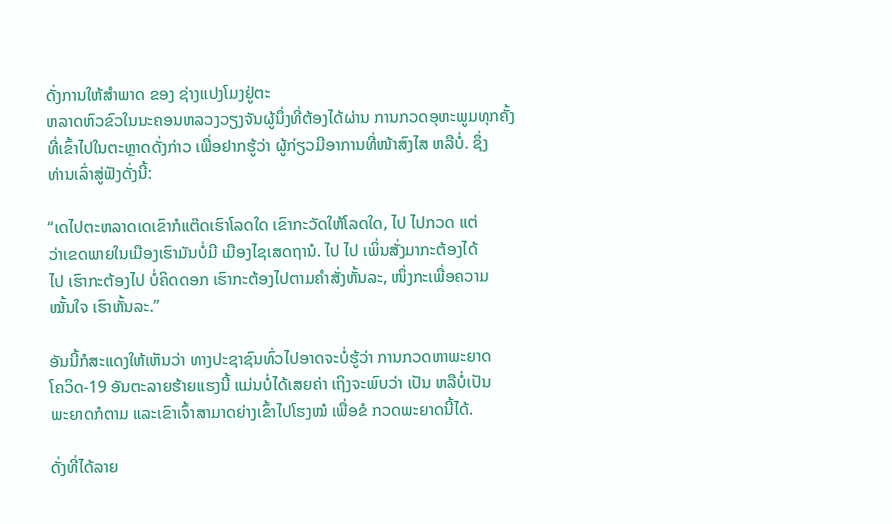ດັ່ງການໃຫ້ສໍາພາດ ຂອງ ຊ່າງແປງໂມງຢູ່ຕະ
ຫລາດຫົວຂົວໃນນະຄອນຫລວງວຽງຈັນຜູ້ນຶ່ງທີ່ຕ້ອງໄດ້ຜ່ານ ການກວດອຸຫະພູມທຸກຄັ້ງ
ທີ່ເຂົ້າໄປໃນຕະຫຼາດດັ່ງກ່າວ ເພື່ອຢາກຮູ້ວ່າ ຜູ້ກ່ຽວມີອາການທີ່ໜ້າສົງໄສ ຫລືບໍ່. ຊຶ່ງ
ທ່ານເລົ່າສູ່ຟັງດັ່ງນີ້:

“ເດໄປຕະຫລາດເດເຂົາກໍແຕ໊ດເຮົາໂລດໃດ ເຂົາກະວັດໃຫ້ໂລດໃດ, ໄປ ໄປກວດ ແຕ່
ວ່າເຂດພາຍໃນເມືອງເຮົາມັນບໍ່ມີ ເມືອງໄຊເສດຖານໍ. ໄປ ໄປ ເພິ່ນສັ່ງມາກະຕ້ອງໄດ້
ໄປ ເຮົາກະຕ້ອງໄປ ບໍ່ຄິດດອກ ເຮົາກະຕ້ອງໄປຕາມຄໍາສັ່ງຫັ້ນລະ, ໜຶ່ງກະເພື່ອຄວາມ
ໝັ້ນໃຈ ເຮົາຫັ້ນລະ.”

ອັນນີ້ກໍສະແດງໃຫ້ເຫັນວ່າ ທາງປະຊາຊົນທົ່ວໄປອາດຈະບໍ່ຮູ້ວ່າ ການກວດຫາພະຍາດ
ໂຄວິດ-19 ອັນຕະລາຍຮ້າຍແຮງນີ້ ແມ່ນບໍ່ໄດ້ເສຍຄ່າ ເຖິງຈະພົບວ່າ ເປັນ ຫລືບໍ່ເປັນ
ພະຍາດກໍຕາມ ແລະເຂົາເຈົ້າສາມາດຍ່າງເຂົ້າໄປໂຮງໝໍ ເພື່ອຂໍ ກວດພະຍາດນີ້ໄດ້.

ດັ່ງທີ່ໄດ້ລາຍ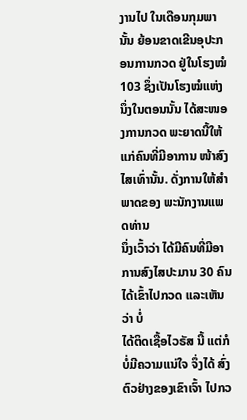ງານໄປ ໃນເດືອນກຸມພານັ້ນ ຍ້ອນຂາດເຂີນອຸປະກອນການກວດ ຢູ່ໃນໂຮງໝໍ 103 ຊຶ່ງເປັນໂຮງໝໍແຫ່ງນຶ່ງໃນຕອນນັ້ນ ໄດ້ສະໜອງການກວດ ພະຍາດນີ້ໃຫ້
ແກ່ຄົນທີ່ມີອາການ ໜ້າສົງໄສເທົ່ານັ້ນ. ດັ່ງການໃຫ້ສໍາພາດຂອງ ພະນັກງານແພດທ່ານ
ນຶ່ງເວົ້າວ່າ ໄດ້ມີຄົນທີ່ມີອາການສົງໄສປະມານ 30 ຄົນໄດ້ເຂົ້າໄປກວດ ແລະເຫັນວ່າ ບໍ່
ໄດ້ຕິດເຊື້ອໄວຣັສ ນີ້ ແຕ່ກໍບໍ່ມີຄວາມແນ່ໃຈ ຈຶ່ງໄດ້ ສົ່ງຕົວຢ່າງຂອງເຂົາເຈົ້າ ໄປກວ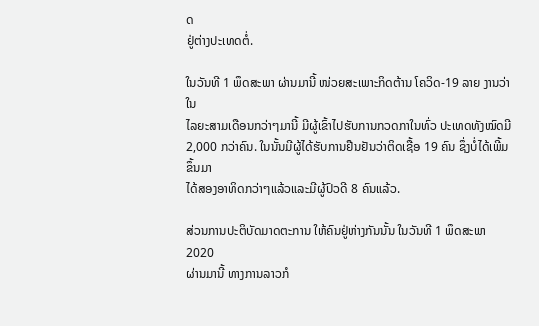ດ
ຢູ່ຕ່າງປະເທດຕໍ່.

ໃນວັນທີ 1 ພຶດສະພາ ຜ່ານມານີ້ ໜ່ວຍສະເພາະກິດຕ້ານ ໂຄວິດ-19 ລາຍ ງານວ່າໃນ
ໄລຍະສາມເດືອນກວ່າໆມານີ້ ມີຜູ້ເຂົ້າໄປຮັບການກວດກາໃນທົ່ວ ປະເທດທັງໝົດມີ
2,000 ກວ່າຄົນ. ໃນນັ້ນມີຜູ້ໄດ້ຮັບການຢືນຢັນວ່າຕິດເຊື້ອ 19 ຄົນ ຊຶ່ງບໍ່ໄດ້ເພີ້ມຂຶ້ນມາ
ໄດ້ສອງອາທິດກວ່າໆແລ້ວແລະມີຜູ້ປົວດີ 8 ຄົນແລ້ວ.

ສ່ວນການປະຕິບັດມາດຕະການ ໃຫ້ຄົນຢູ່ຫ່າງກັນນັ້ນ ໃນວັນທີ 1 ພຶດສະພາ 2020
ຜ່ານມານີ້ ທາງການລາວກໍ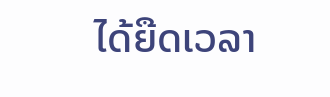ໄດ້ຍືດເວລາ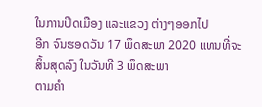ໃນການປິດເມືອງ ແລະແຂວງ ຕ່າງໆອອກໄປ
ອີກ ຈົນຮອດວັນ 17 ພຶດສະພາ 2020 ແທນທີ່ຈະສິ້ນສຸດລົງ ໃນວັນທີ 3 ພຶດສະພາ
ຕາມຄໍາ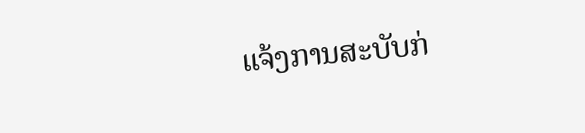ແຈ້ງການສະບັບກ່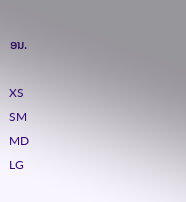ອນ.

XS
SM
MD
LG